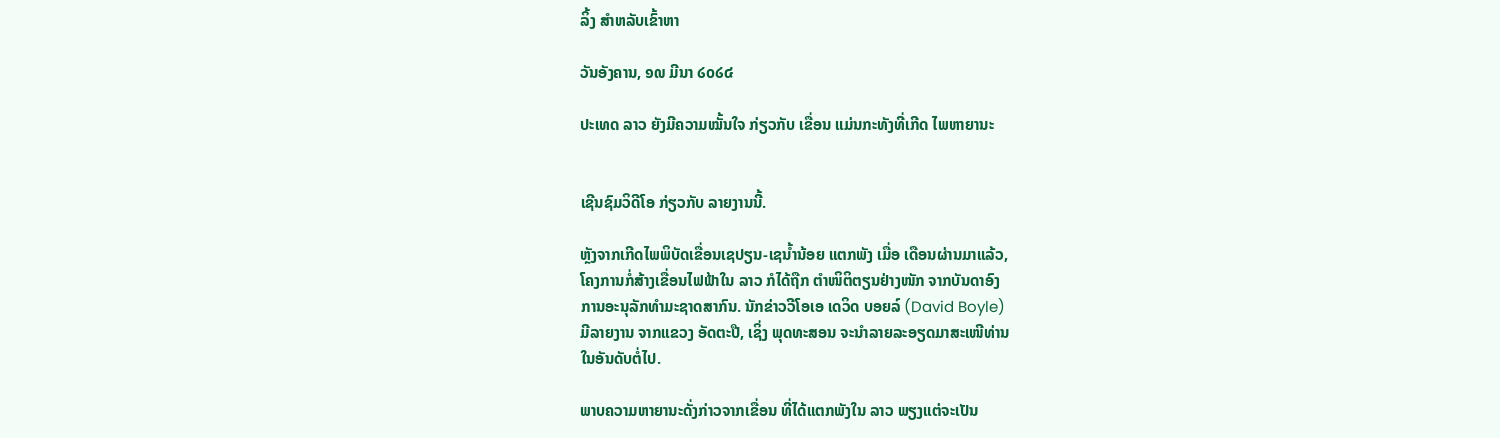ລິ້ງ ສຳຫລັບເຂົ້າຫາ

ວັນອັງຄານ, ໑໙ ມີນາ ໒໐໒໔

ປະເທດ ລາວ ຍັງມີຄວາມໝັ້ນໃຈ ກ່ຽວກັບ ເຂື່ອນ ແມ່ນກະທັງທີ່ເກີດ ໄພຫາຍານະ


ເຊີນຊົມວິດີໂອ ກ່ຽວກັບ ລາຍງານນີ້.

ຫຼັງຈາກເກີດໄພພິບັດເຂື່ອນເຊປຽນ-ເຊນໍ້ານ້ອຍ ແຕກພັງ ເມື່ອ ເດືອນຜ່ານມາແລ້ວ,
ໂຄງການກໍ່ສ້າງເຂື່ອນໄຟຟ້າໃນ ລາວ ກໍໄດ້ຖືກ ຕຳໜິຕິຕຽນຢ່າງໜັກ ຈາກບັນດາອົງ
ການອະນຸລັກທຳມະຊາດສາກົນ. ນັກຂ່າວວີໂອເອ ເດວິດ ບອຍລ໌ (David Boyle)
ມີລາຍງານ ຈາກແຂວງ ອັດຕະປື, ເຊິ່ງ ພຸດທະສອນ ຈະນຳລາຍລະອຽດມາສະເໜີທ່ານ
ໃນອັນດັບຕໍ່ໄປ.

ພາບຄວາມຫາຍານະດັ່ງກ່າວຈາກເຂື່ອນ ທີ່ໄດ້ແຕກພັງໃນ ລາວ ພຽງແຕ່ຈະເປັນ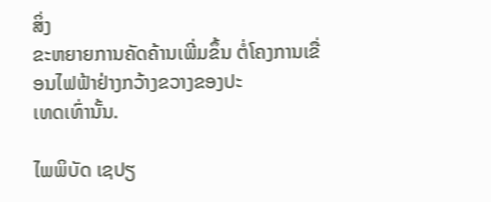ສິ່ງ
ຂະຫຍາຍການຄັດຄ້ານເພີ່ມຂຶ້ນ ຕໍ່ໂຄງການເຂື່ອນໄຟຟ້າຢ່າງກວ້າງຂວາງຂອງປະ
ເທດເທົ່ານັ້ນ.

ໄພພິບັດ ເຊປຽ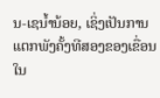ນ-ເຊນໍ້ານ້ອຍ, ເຊິ່ງເປັນການແຕກພັງຄັ້ງທີສອງຂອງເຂື່ອນ ໃນ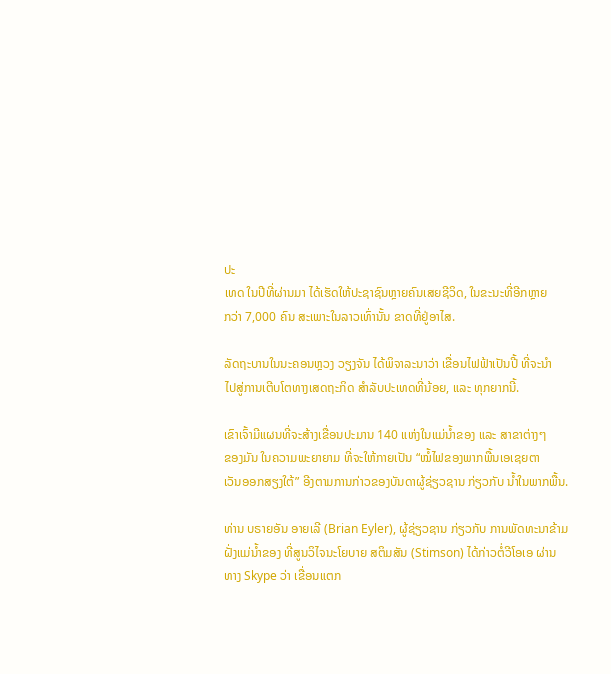ປະ
ເທດ ໃນປີທີ່ຜ່ານມາ ໄດ້ເຮັດໃຫ້ປະຊາຊົນຫຼາຍຄົນເສຍຊີວິດ, ໃນຂະນະທີ່ອີກຫຼາຍ
ກວ່າ 7,000 ຄົນ ສະເພາະໃນລາວເທົ່ານັ້ນ ຂາດທີ່ຢູ່ອາໄສ.

ລັດຖະບານໃນນະຄອນຫຼວງ ວຽງຈັນ ໄດ້ພິຈາລະນາວ່າ ເຂື່ອນໄຟຟ້າເປັນປີ້ ທີ່ຈະນຳ
ໄປສູ່ການເຕີບໂຕທາງເສດຖະກິດ ສຳລັບປະເທດທີ່ນ້ອຍ, ແລະ ທຸກຍາກນີ້.

ເຂົາເຈົ້າມີແຜນທີ່ຈະສ້າງເຂື່ອນປະມານ 140 ແຫ່ງໃນແມ່ນໍ້າຂອງ ແລະ ສາຂາຕ່າງໆ
ຂອງມັນ ໃນຄວາມພະຍາຍາມ ທີ່ຈະໃຫ້ກາຍເປັນ “ໝໍ້ໄຟຂອງພາກພື້ນເອເຊຍຕາ
ເວັນອອກສຽງໃຕ້” ອີງຕາມການກ່າວຂອງບັນດາຜູ້ຊ່ຽວຊານ ກ່ຽວກັບ ນໍ້າໃນພາກພື້ນ.

ທ່ານ ບຣາຍອັນ ອາຍເລີ (Brian Eyler), ຜູ້ຊ່ຽວຊານ ກ່ຽວກັບ ການພັດທະນາຂ້າມ
ຝັ່ງແມ່ນໍ້າຂອງ ທີ່ສູນວິໄຈນະໂຍບາຍ ສຕິມສັນ (Stimson) ໄດ້ກ່າວຕໍ່ວີໂອເອ ຜ່ານ
ທາງ Skype ວ່າ ເຂື່ອນແຕກ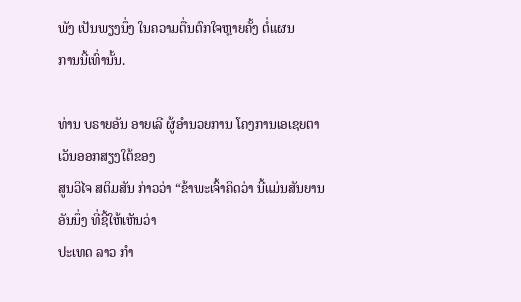ພັງ ເປັນພຽງນຶ່ງ ໃນຄວາມຕື່ນຕົກໃຈຫຼາຍຄັ້ງ ຕໍ່ແຜນ
ການນີ້ເທົ່ານັ້ນ.

ທ່ານ ບຣາຍອັນ ອາຍເລີ ຜູ້ອຳນວຍການ ໂຄງການເອເຊຍຕາເວັນອອກສຽງໃຕ້ຂອງ
ສູນວິໄຈ ສຕິມສັນ ກ່າວວ່າ “ຂ້າພະເຈົ້າຄິດວ່າ ນີ້ແມ່ນສັນຍານອັນນຶ່ງ ທີ່ຊີ້ໃຫ້ເຫັນວ່າ
ປະເທດ ລາວ ກຳ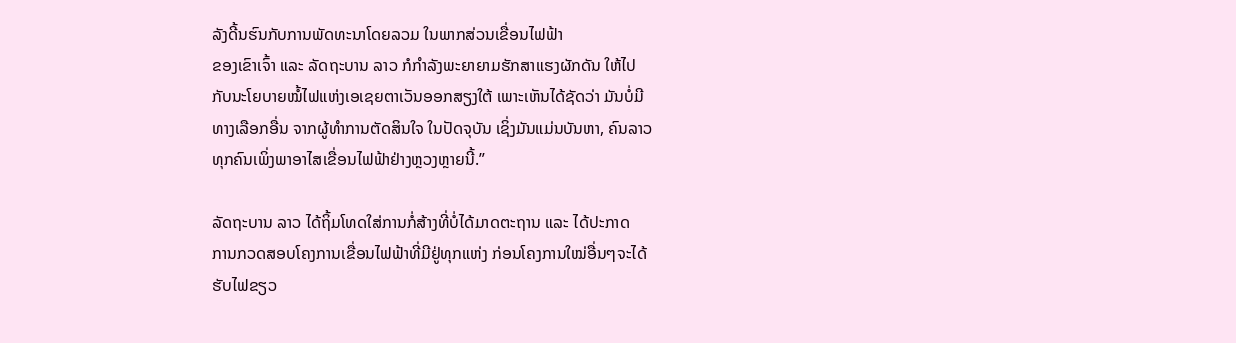ລັງດີ້ນຮົນກັບການພັດທະນາໂດຍລວມ ໃນພາກສ່ວນເຂື່ອນໄຟຟ້າ
ຂອງເຂົາເຈົ້າ ແລະ ລັດຖະບານ ລາວ ກໍກຳລັງພະຍາຍາມຮັກສາແຮງຜັກດັນ ໃຫ້ໄປ
ກັບນະໂຍບາຍໝໍ້ໄຟແຫ່ງເອເຊຍຕາເວັນອອກສຽງໃຕ້ ເພາະເຫັນໄດ້ຊັດວ່າ ມັນບໍ່ມີ
ທາງເລືອກອື່ນ ຈາກຜູ້ທຳການຕັດສິນໃຈ ໃນປັດຈຸບັນ ເຊິ່ງມັນແມ່ນບັນຫາ, ຄົນລາວ
ທຸກຄົນເພິ່ງພາອາໄສເຂື່ອນໄຟຟ້າຢ່າງຫຼວງຫຼາຍນີ້.”

ລັດຖະບານ ລາວ ໄດ້ຖິ້ມໂທດໃສ່ການກໍ່ສ້າງທີ່ບໍ່ໄດ້ມາດຕະຖານ ແລະ ໄດ້ປະກາດ
ການກວດສອບໂຄງການເຂື່ອນໄຟຟ້າທີ່ມີຢູ່ທຸກແຫ່ງ ກ່ອນໂຄງການໃໝ່ອື່ນໆຈະໄດ້
ຮັບໄຟຂຽວ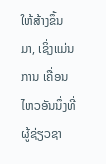ໃຫ້ສ້າງຂຶ້ນມາ, ເຊິ່ງແມ່ນການ ເຄື່ອນໄຫວອັນນຶ່ງທີ່ຜູ້ຊ່ຽວຊາ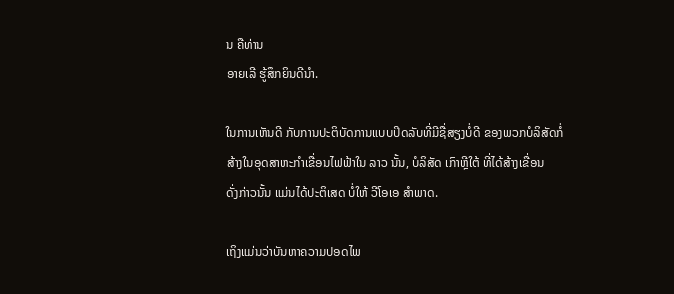ນ ຄືທ່ານ
ອາຍເລີ ຮູ້ສຶກຍິນດີນຳ.

ໃນການເຫັນດີ ກັບການປະຕິບັດການແບບປິດລັບທີ່ມີຊື່ສຽງບໍ່ດີ ຂອງພວກບໍລິສັດກໍ່
ສ້າງໃນອຸດສາຫະກຳເຂື່ອນໄຟຟ້າໃນ ລາວ ນັ້ນ, ບໍລິສັດ ເກົາຫຼີໃຕ້ ທີ່ໄດ້ສ້າງເຂື່ອນ
ດັ່ງກ່າວນັ້ນ ແມ່ນໄດ້ປະຕິເສດ ບໍ່ໃຫ້ ວີໂອເອ ສຳພາດ.

ເຖິງແມ່ນວ່າບັນຫາຄວາມປອດໄພ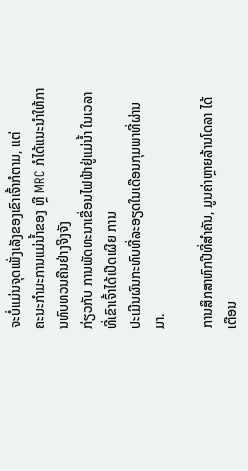ຈະບໍ່ແມ່ນຈຸດເພັ່ງເລັງຂອງເຂົາເຈົ້າກໍຕາມ, ແຕ່
ຄະນະກຳມະການແມ່ນໍ້າຂອງ ຫຼື MRC ກໍໄດ້ແນະນຳໃຫ້ການທົບທວນຄືນຢ່າງຈິງຈັງ
ກ່ຽວກັບ ການພັດທະນາເຂື່ອນໄຟຟ້າຢູ່ແມ່ນໍ້າ ໃນເວລາທີ່ເຂົາເຈົ້າໄດ້ເປີດເຜີຍ ການ
ປະເມີນຜົນກະທົບທີ່ລະອຽດໃນເດືອນກຸມພາທີ່ຜ່ານມາ.

ການສຶກສາຫົກປີທີ່ສຳຄັນ, ມູນຄ່າຫຼາຍລ້ານໂດລາ ໄດ້ເຕືອນ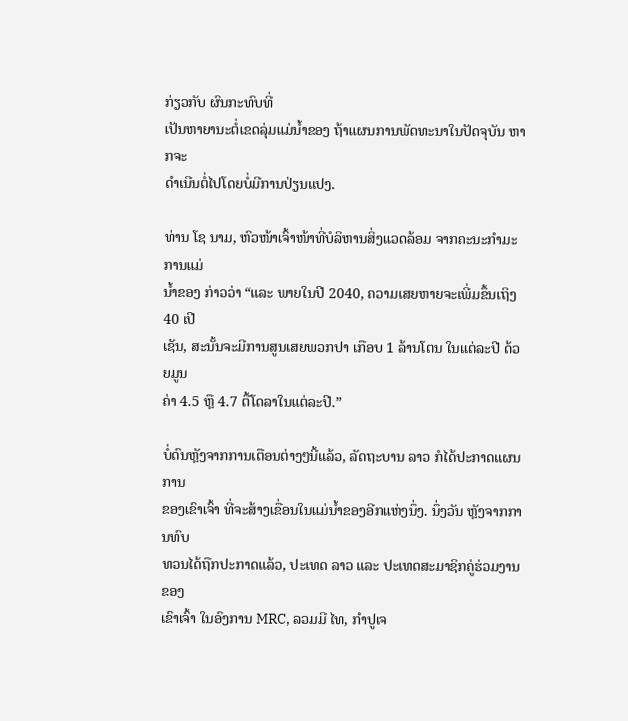ກ່ຽວກັບ ຜົນກະທົບທີ່
ເປັນຫາຍານະຕໍ່ເຂດລຸ່ມແມ່ນໍ້າຂອງ ຖ້າແຜນການພັດທະນາໃນປັດຈຸບັນ ຫາກຈະ
ດຳເນີນຕໍ່ໄປໂດຍບໍ່ມີການປ່ຽນແປງ.

ທ່ານ ໂຊ ນາມ, ຫົວໜ້າເຈົ້າໜ້າທີ່ບໍລິຫານສິ່ງແວດລ້ອມ ຈາກຄະນະກຳມະການແມ່
ນໍ້າຂອງ ກ່າວວ່າ “ແລະ ພາຍໃນປີ 2040, ຄວາມເສຍຫາຍຈະເພີ່ມຂຶ້ນເຖິງ 40 ເປີ
ເຊັນ, ສະນັ້ນຈະມີການສູນເສຍພວກປາ ເກືອບ 1 ລ້ານໂຕນ ໃນແຕ່ລະປີ ດ້ວຍມູນ
ຄ່າ 4.5 ຫຼື 4.7 ຕື້ໂດລາໃນແຕ່ລະປີ.”

ບໍ່ດົນຫຼັງຈາກການເຕືອນຕ່າງໆນີ້ແລ້ວ, ລັດຖະບານ ລາວ ກໍໄດ້ປະກາດແຜນການ
ຂອງເຂົາເຈົ້າ ທີ່ຈະສ້າງເຂື່ອນໃນແມ່ນໍ້າຂອງອີກແຫ່ງນຶ່ງ. ນຶ່ງວັນ ຫຼັງຈາກການທົບ
ທວນໄດ້ຖືກປະກາດແລ້ວ, ປະເທດ ລາວ ແລະ ປະເທດສະມາຊິກຄູ່ຮ່ວມງານຂອງ
ເຂົາເຈົ້າ ໃນອົງການ MRC, ລວມມີ ໄທ, ກຳປູເຈ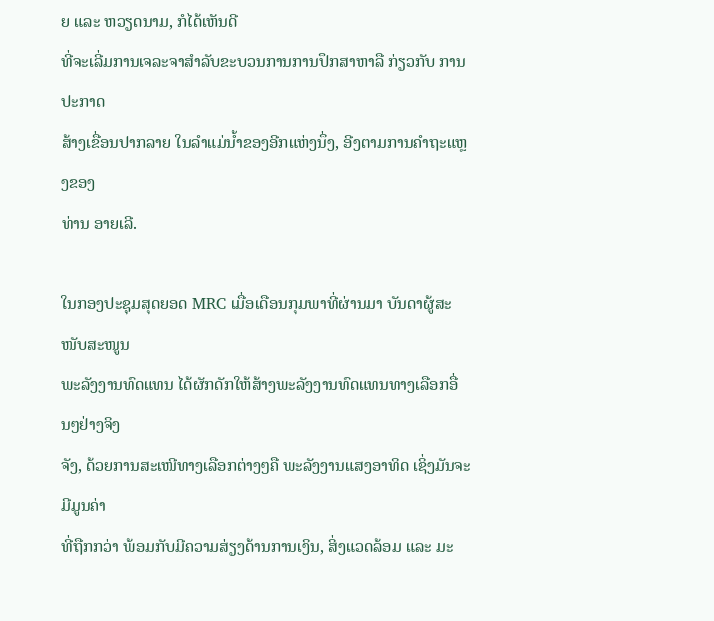ຍ ແລະ ຫວຽດນາມ, ກໍໄດ້ເຫັນດີ
ທີ່ຈະເລີ່ມການເຈລະຈາສຳລັບຂະບວນການການປຶກສາຫາລື ກ່ຽວກັບ ການປະກາດ
ສ້າງເຂື່ອນປາກລາຍ ໃນລຳແມ່ນໍ້າຂອງອີກແຫ່ງນຶ່ງ, ອີງຕາມການຄຳຖະແຫຼງຂອງ
ທ່ານ ອາຍເລີ.

ໃນກອງປະຊຸມສຸດຍອດ MRC ເມື່ອເດືອນກຸມພາທີ່ຜ່ານມາ ບັນດາຜູ້ສະໜັບສະໜູນ
ພະລັງງານທົດແທນ ໄດ້ຜັກດັກໃຫ້ສ້າງພະລັງງານທົດແທນທາງເລືອກອື່ນໆຢ່າງຈິງ
ຈັງ, ດ້ວຍການສະເໜີທາງເລືອກຕ່າງໆຄື ພະລັງງານແສງອາທິດ ເຊິ່ງມັນຈະມີມູນຄ່າ
ທີ່ຖືກກວ່າ ພ້ອມກັບມີຄວາມສ່ຽງດ້ານການເງິນ, ສິ່ງແວດລ້ອມ ແລະ ມະ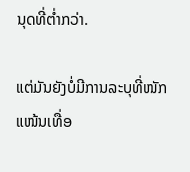ນຸດທີ່ຕໍ່າກວ່າ.

ແຕ່ມັນຍັງບໍ່ມີການລະບຸທີ່ໜັກແໜ້ນເທື່ອ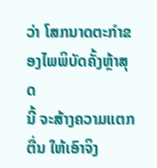ວ່າ ໂສກນາດຕະກຳຂອງໄພພິບັດຄັ້ງຫຼ້າສຸດ
ນີ້ ຈະສ້າງຄວາມແຕກຕື່ນ ໃຫ້ເອົາຈິງ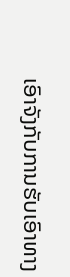ເອົາຈັງກັບການຮັບເອົາທາງ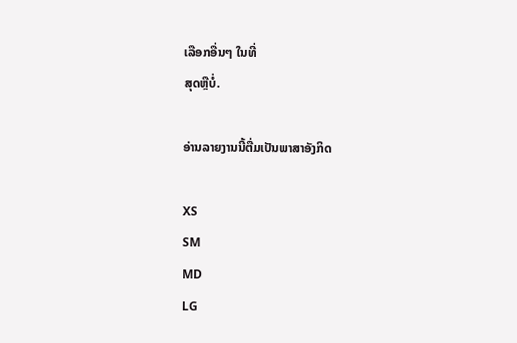ເລືອກອື່ນໆ ໃນທີ່
ສຸດຫຼືບໍ່.

ອ່ານລາຍງານນີ້ຕື່ມເປັນພາສາອັງກິດ

XS
SM
MD
LG